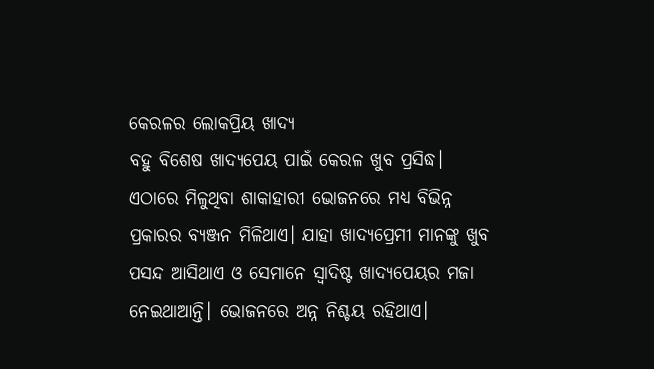କେରଳର ଲୋକପ୍ରିୟ ଖାଦ୍ୟ
ବହୁ ବିଶେଷ ଖାଦ୍ୟପେୟ ପାଇଁ କେରଳ ଖୁବ ପ୍ରସିଦ୍ଧ। ଏଠାରେ ମିଳୁଥିବା ଶାକାହାରୀ ଭୋଜନରେ ମଧ୍ୟ ବିଭିନ୍ନ ପ୍ରକାରର ବ୍ୟଞ୍ଜନ ମିଳିଥାଏ। ଯାହା ଖାଦ୍ୟପ୍ରେମୀ ମାନଙ୍କୁ ଖୁବ ପସନ୍ଦ ଆସିଥାଏ ଓ ସେମାନେ ସ୍ୱାଦିଷ୍ଟ ଖାଦ୍ୟପେୟର ମଜା ନେଇଥାଆନ୍ତି। ଭୋଜନରେ ଅନ୍ନ ନିଶ୍ଚୟ ରହିଥାଏ।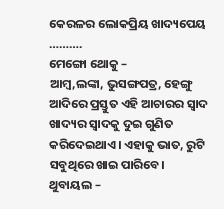କେରଳର ଲୋକପ୍ରିୟ ଖାଦ୍ୟପେୟ ……….
ମେଙ୍ଗୋ ଥୋକୁ –
ଆମ୍ବ,ଲଙ୍କା, ଭୁସଙ୍ଗପତ୍ର, ହେଙ୍ଗୁ ଆଦିରେ ପ୍ରସ୍ତୁତ ଏହି ଆଚାରର ସ୍ୱାଦ ଖାଦ୍ୟର ସ୍ୱାଦକୁ ଦୁଇ ଗୁଣିତ କରିଦେଇଥାଏ। ଏହାକୁ ଭାତ, ରୁଟି ସବୁଥିରେ ଖାଇ ପାରିବେ।
ଥୁବାୟଲ –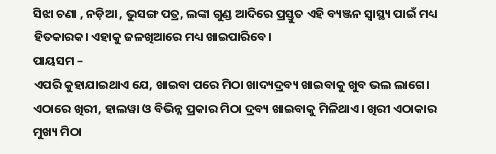ସିଝା ଚଣା , ନଡ଼ିଆ , ଭୁସଙ୍ଗ ପତ୍ର, ଲଙ୍କା ଗୁଣ୍ଡ ଆଦିରେ ପ୍ରସ୍ତୁତ ଏହି ବ୍ୟଞ୍ଜନ ସ୍ୱାସ୍ଥ୍ୟ ପାଇଁ ମଧ୍ୟ ହିତକାରକ। ଏହାକୁ ଜଳଖିଆରେ ମଧ୍ୟ ଖାଇପାରିବେ।
ପାୟସମ –
ଏପରି କୁହାଯାଇଥାଏ ଯେ, ଖାଇବା ପରେ ମିଠା ଖାଦ୍ୟଦ୍ରବ୍ୟ ଖାଇବାକୁ ଖୁବ ଭଲ ଲାଗେ। ଏଠାରେ ଖିରୀ, ହାଲୱା ଓ ବିଭିନ୍ନ ପ୍ରକାର ମିଠା ଦ୍ରବ୍ୟ ଖାଇବାକୁ ମିଳିଥାଏ। ଖିରୀ ଏଠାକାର ମୁଖ୍ୟ ମିଠା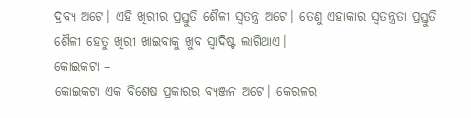ଦ୍ରବ୍ୟ ଅଟେ। ଏହି ଖିରୀର ପ୍ରସ୍ତୁତି ଶୈଳୀ ସ୍ୱତନ୍ତ୍ର ଅଟେ। ତେଣୁ ଏହାକାର ସ୍ୱତନ୍ତ୍ରତା ପ୍ରସ୍ତୁତି ଶୈଳୀ ହେତୁ ଖିରୀ ଖାଇବାକୁ ଖୁବ ସ୍ୱାଦିଷ୍ଟ ଲାଗିଥାଏ।
କୋଇକଟା –
କୋଇକଟା ଏକ ବିଶେଷ ପ୍ରକାରର ବ୍ୟଞ୍ଜନ ଅଟେ। କେରଳର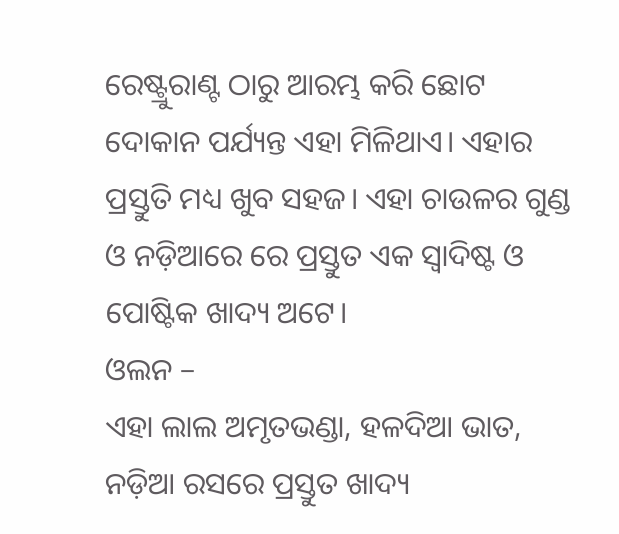ରେଷ୍ଟ୍ରୁରାଣ୍ଟ ଠାରୁ ଆରମ୍ଭ କରି ଛୋଟ ଦୋକାନ ପର୍ଯ୍ୟନ୍ତ ଏହା ମିଳିଥାଏ। ଏହାର ପ୍ରସ୍ତୁତି ମଧ୍ୟ ଖୁବ ସହଜ। ଏହା ଚାଉଳର ଗୁଣ୍ଡ ଓ ନଡ଼ିଆରେ ରେ ପ୍ରସ୍ତୁତ ଏକ ସ୍ୱାଦିଷ୍ଟ ଓ ପୋଷ୍ଟିକ ଖାଦ୍ୟ ଅଟେ।
ଓଲନ –
ଏହା ଲାଲ ଅମୃତଭଣ୍ଡା, ହଳଦିଆ ଭାତ, ନଡ଼ିଆ ରସରେ ପ୍ରସ୍ତୁତ ଖାଦ୍ୟ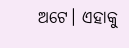ଅଟେ। ଏହାକୁ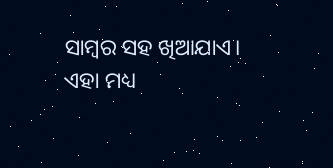ସାମ୍ବର ସହ ଖିଆଯାଏ। ଏହା ମଧ୍ୟ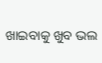ଖାଇବାକୁ ଖୁବ ଭଲ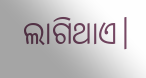ଲାଗିଥାଏ।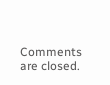Comments are closed.